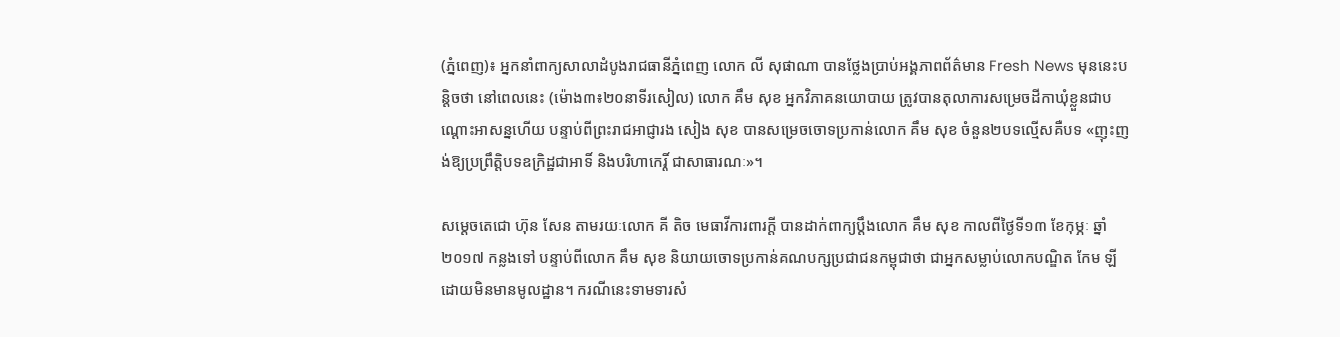(ភ្នំពេញ)៖ អ្នកនាំពាក្យសាលាដំបូងរាជធានីភ្នំពេញ លោក លី សុផាណា បានថ្លែងប្រាប់អង្គភាពព័ត៌មាន Fresh News មុននេះបន្តិចថា នៅពេលនេះ (ម៉ោង៣៖២០នាទីរសៀល) លោក គឹម សុខ អ្នកវិភាគនយោបាយ ត្រូវបានតុលាការសម្រេចដីកាឃុំខ្លួនជាបណ្តោះអាសន្នហើយ បន្ទាប់ពីព្រះរាជអាជ្ញារង សៀង សុខ បានសម្រេចចោទប្រកាន់លោក គឹម សុខ ចំនួន២បទល្មើសគឺបទ «ញុះញង់ឱ្យប្រព្រឹត្តិបទឧក្រិដ្ឋជាអាទិ៍ និងបរិហាកេរ្តិ៍ ជាសាធារណៈ»។

សម្តេចតេជោ ហ៊ុន សែន តាមរយៈលោក គី តិច មេធាវីការពារក្តី បានដាក់ពាក្យប្តឹងលោក គឹម សុខ កាលពីថ្ងៃទី១៣ ខែកុម្ភៈ ឆ្នាំ២០១៧ កន្លងទៅ បន្ទាប់ពីលោក គឹម សុខ និយាយចោទប្រកាន់គណបក្សប្រជាជនកម្ពុជាថា ជាអ្នកសម្លាប់លោកបណ្ឌិត កែម ឡី ដោយមិនមានមូលដ្ឋាន។ ករណីនេះទាមទារសំ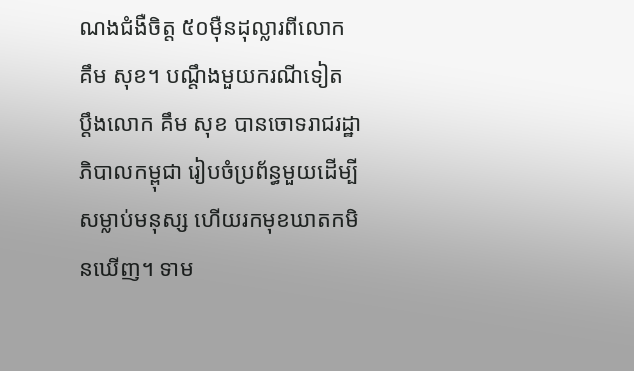ណងជំងឺចិត្ត ៥០ម៉ឺនដុល្លារពីលោក គឹម សុខ។ បណ្តឹងមួយករណីទៀត ប្តឹងលោក គឹម សុខ បានចោទរាជរដ្ឋាភិបាលកម្ពុជា រៀបចំប្រព័ន្ធមួយដើម្បីសម្លាប់មនុស្ស ហើយរកមុខឃាតកមិនឃើញ។ ទាម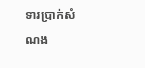ទារប្រាក់សំណង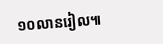១០លានរៀល៕